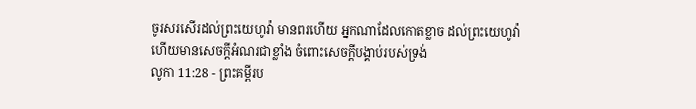ចូរសរសើរដល់ព្រះយេហូវ៉ា មានពរហើយ អ្នកណាដែលកោតខ្លាច ដល់ព្រះយេហូវ៉ា ហើយមានសេចក្ដីអំណរជាខ្លាំង ចំពោះសេចក្ដីបង្គាប់របស់ទ្រង់
លូកា 11:28 - ព្រះគម្ពីរប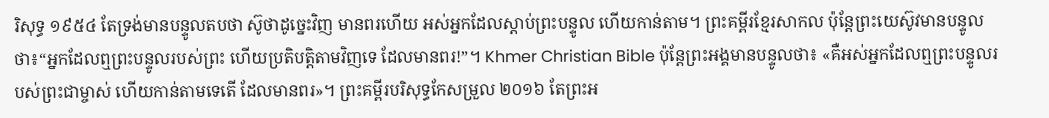រិសុទ្ធ ១៩៥៤ តែទ្រង់មានបន្ទូលតបថា ស៊ូថាដូច្នេះវិញ មានពរហើយ អស់អ្នកដែលស្តាប់ព្រះបន្ទូល ហើយកាន់តាម។ ព្រះគម្ពីរខ្មែរសាកល ប៉ុន្តែព្រះយេស៊ូវមានបន្ទូលថា៖“អ្នកដែលឮព្រះបន្ទូលរបស់ព្រះ ហើយប្រតិបត្តិតាមវិញទេ ដែលមានពរ!”។ Khmer Christian Bible ប៉ុន្ដែព្រះអង្គមានបន្ទូលថា៖ «គឺអស់អ្នកដែលឮព្រះបន្ទូលរបស់ព្រះជាម្ចាស់ ហើយកាន់តាមទេតើ ដែលមានពរ»។ ព្រះគម្ពីរបរិសុទ្ធកែសម្រួល ២០១៦ តែព្រះអ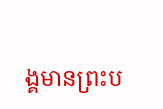ង្គមានព្រះប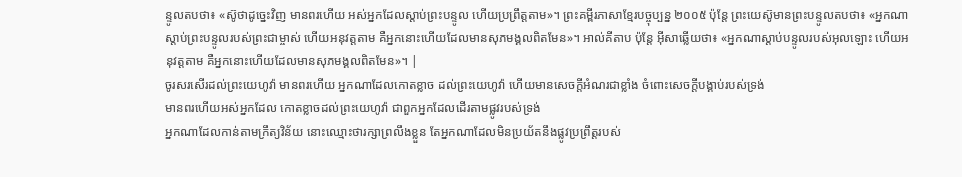ន្ទូលតបថា៖ «ស៊ូថាដូច្នេះវិញ មានពរហើយ អស់អ្នកដែលស្តាប់ព្រះបន្ទូល ហើយប្រព្រឹត្តតាម»។ ព្រះគម្ពីរភាសាខ្មែរបច្ចុប្បន្ន ២០០៥ ប៉ុន្តែ ព្រះយេស៊ូមានព្រះបន្ទូលតបថា៖ «អ្នកណាស្ដាប់ព្រះបន្ទូលរបស់ព្រះជាម្ចាស់ ហើយអនុវត្តតាម គឺអ្នកនោះហើយដែលមានសុភមង្គលពិតមែន»។ អាល់គីតាប ប៉ុន្តែ អ៊ីសាឆ្លើយថា៖ «អ្នកណាស្ដាប់បន្ទូលរបស់អុលឡោះ ហើយអនុវត្ដតាម គឺអ្នកនោះហើយដែលមានសុភមង្គលពិតមែន»។ |
ចូរសរសើរដល់ព្រះយេហូវ៉ា មានពរហើយ អ្នកណាដែលកោតខ្លាច ដល់ព្រះយេហូវ៉ា ហើយមានសេចក្ដីអំណរជាខ្លាំង ចំពោះសេចក្ដីបង្គាប់របស់ទ្រង់
មានពរហើយអស់អ្នកដែល កោតខ្លាចដល់ព្រះយេហូវ៉ា ជាពួកអ្នកដែលដើរតាមផ្លូវរបស់ទ្រង់
អ្នកណាដែលកាន់តាមក្រឹត្យវិន័យ នោះឈ្មោះថារក្សាព្រលឹងខ្លួន តែអ្នកណាដែលមិនប្រយ័តនឹងផ្លូវប្រព្រឹត្តរបស់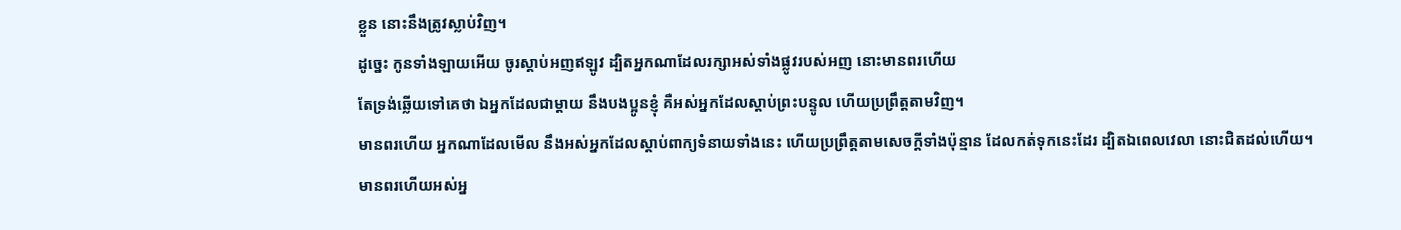ខ្លួន នោះនឹងត្រូវស្លាប់វិញ។
ដូច្នេះ កូនទាំងឡាយអើយ ចូរស្តាប់អញឥឡូវ ដ្បិតអ្នកណាដែលរក្សាអស់ទាំងផ្លូវរបស់អញ នោះមានពរហើយ
តែទ្រង់ឆ្លើយទៅគេថា ឯអ្នកដែលជាម្តាយ នឹងបងប្អូនខ្ញុំ គឺអស់អ្នកដែលស្តាប់ព្រះបន្ទូល ហើយប្រព្រឹត្តតាមវិញ។
មានពរហើយ អ្នកណាដែលមើល នឹងអស់អ្នកដែលស្តាប់ពាក្យទំនាយទាំងនេះ ហើយប្រព្រឹត្តតាមសេចក្ដីទាំងប៉ុន្មាន ដែលកត់ទុកនេះដែរ ដ្បិតឯពេលវេលា នោះជិតដល់ហើយ។
មានពរហើយអស់អ្ន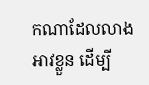កណាដែលលាងអាវខ្លួន ដើម្បី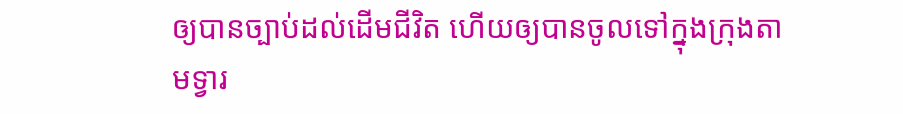ឲ្យបានច្បាប់ដល់ដើមជីវិត ហើយឲ្យបានចូលទៅក្នុងក្រុងតាមទ្វារ